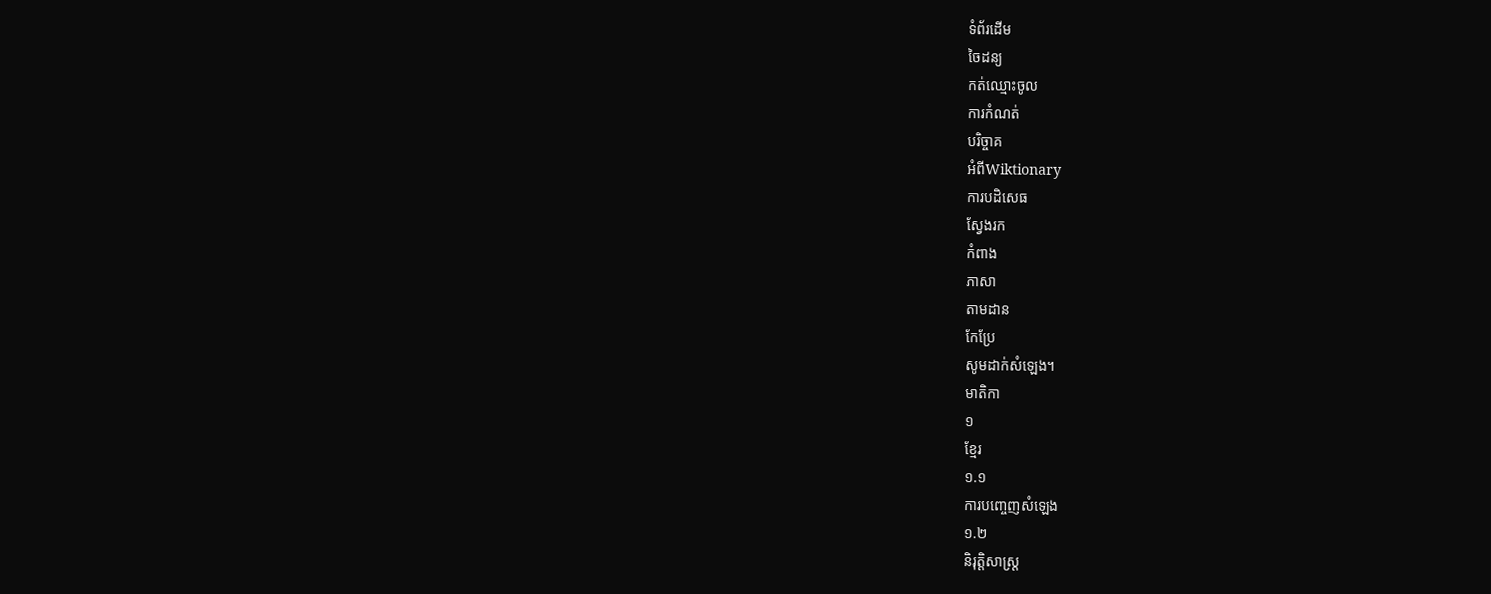ទំព័រដើម
ចៃដន្យ
កត់ឈ្មោះចូល
ការកំណត់
បរិច្ចាគ
អំពីWiktionary
ការបដិសេធ
ស្វែងរក
កំពាង
ភាសា
តាមដាន
កែប្រែ
សូមដាក់សំឡេង។
មាតិកា
១
ខ្មែរ
១.១
ការបញ្ចេញសំឡេង
១.២
និរុត្តិសាស្ត្រ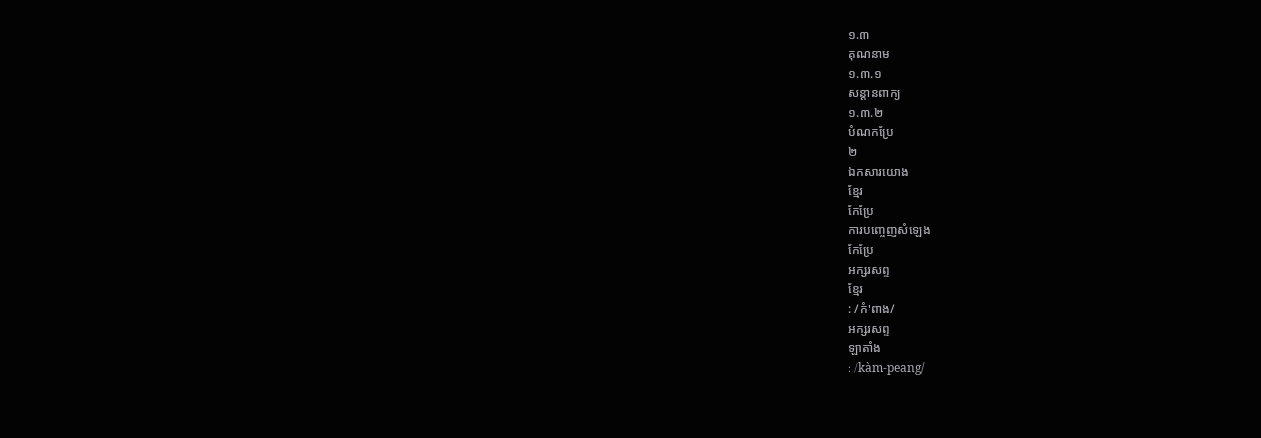១.៣
គុណនាម
១.៣.១
សន្តានពាក្យ
១.៣.២
បំណកប្រែ
២
ឯកសារយោង
ខ្មែរ
កែប្រែ
ការបញ្ចេញសំឡេង
កែប្រែ
អក្សរសព្ទ
ខ្មែរ
: /កំ'ពាង/
អក្សរសព្ទ
ឡាតាំង
: /kàm-peang/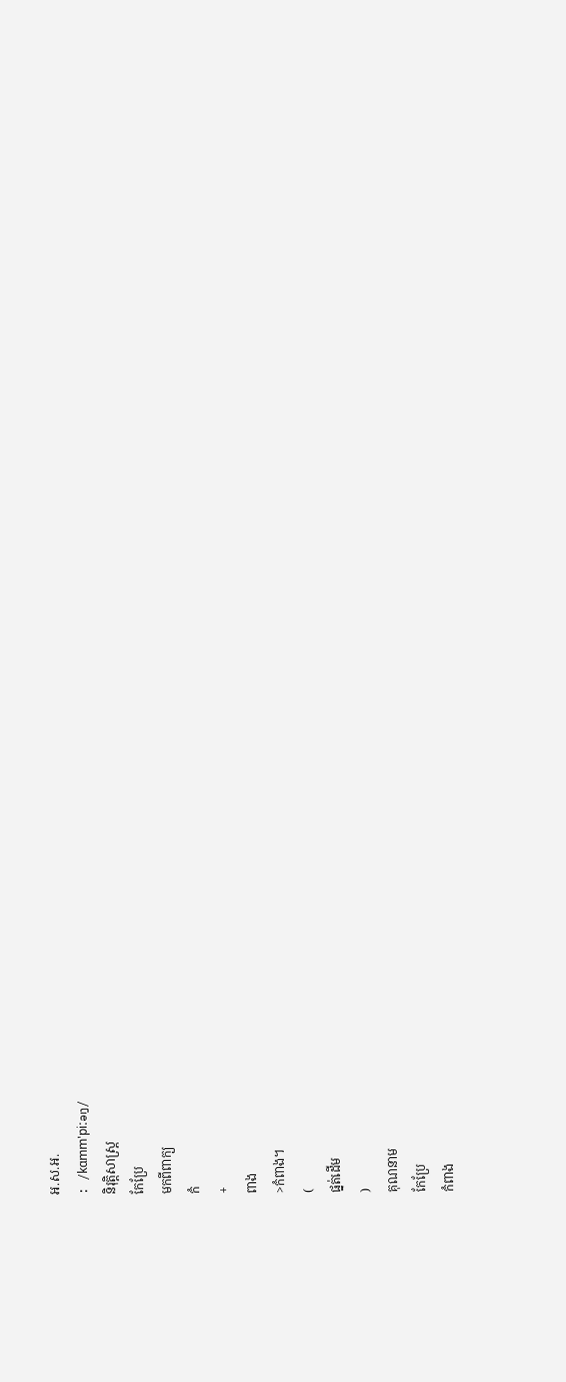អ.ស.អ.
: /kɑmm'piːəŋ/
និរុត្តិសាស្ត្រ
កែប្រែ
មកពីពាក្យ
កំ
+
ពាង
>កំពាង។
(
ផ្នត់ដើម
)
គុណនាម
កែប្រែ
កំពាង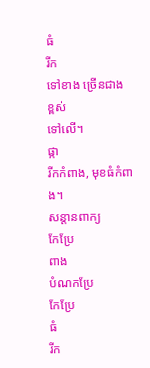ធំ
រីក
ទៅខាង ច្រើនជាង
ខ្ពស់
ទៅលើ។
ផ្កា
រីកកំពាង, មុខធំកំពាង។
សន្តានពាក្យ
កែប្រែ
ពាង
បំណកប្រែ
កែប្រែ
ធំ
រីក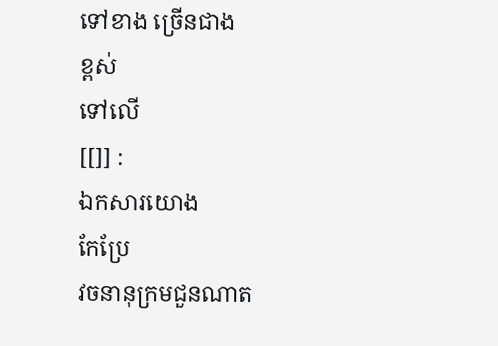ទៅខាង ច្រើនជាង
ខ្ពស់
ទៅលើ
[[]] :
ឯកសារយោង
កែប្រែ
វចនានុក្រមជួនណាត